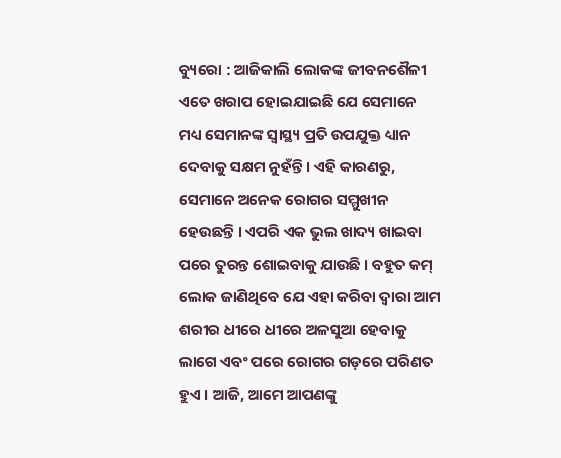ବ୍ୟୁରୋ : ଆଜିକାଲି ଲୋକଙ୍କ ଜୀବନଶୈଳୀ ଏତେ ଖରାପ ହୋଇଯାଇଛି ଯେ ସେମାନେ ମଧ୍ୟ ସେମାନଙ୍କ ସ୍ୱାସ୍ଥ୍ୟ ପ୍ରତି ଉପଯୁକ୍ତ ଧ୍ୟାନ ଦେବାକୁ ସକ୍ଷମ ନୁହଁନ୍ତି । ଏହି କାରଣରୁ, ସେମାନେ ଅନେକ ରୋଗର ସମ୍ମୁଖୀନ ହେଉଛନ୍ତି । ଏପରି ଏକ ଭୁଲ ଖାଦ୍ୟ ଖାଇବା ପରେ ତୁରନ୍ତ ଶୋଇବାକୁ ଯାଉଛି । ବହୁତ କମ୍ ଲୋକ ଜାଣିଥିବେ ଯେ ଏହା କରିବା ଦ୍ୱାରା ଆମ ଶରୀର ଧୀରେ ଧୀରେ ଅଳସୁଆ ହେବାକୁ ଲାଗେ ଏବଂ ପରେ ରୋଗର ଗଡ଼ରେ ପରିଣତ ହୁଏ । ଆଜି, ଆମେ ଆପଣଙ୍କୁ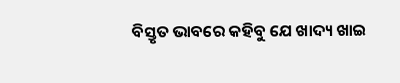ବିସ୍ତୃତ ଭାବରେ କହିବୁ ଯେ ଖାଦ୍ୟ ଖାଇ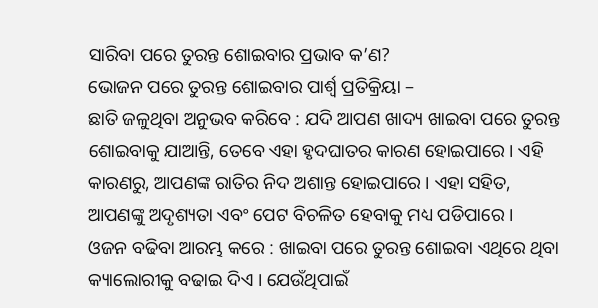ସାରିବା ପରେ ତୁରନ୍ତ ଶୋଇବାର ପ୍ରଭାବ କ’ଣ?
ଭୋଜନ ପରେ ତୁରନ୍ତ ଶୋଇବାର ପାର୍ଶ୍ୱ ପ୍ରତିକ୍ରିୟା –
ଛାତି ଜଳୁଥିବା ଅନୁଭବ କରିବେ : ଯଦି ଆପଣ ଖାଦ୍ୟ ଖାଇବା ପରେ ତୁରନ୍ତ ଶୋଇବାକୁ ଯାଆନ୍ତି, ତେବେ ଏହା ହୃଦଘାତର କାରଣ ହୋଇପାରେ । ଏହି କାରଣରୁ, ଆପଣଙ୍କ ରାତିର ନିଦ ଅଶାନ୍ତ ହୋଇପାରେ । ଏହା ସହିତ, ଆପଣଙ୍କୁ ଅଦୃଶ୍ୟତା ଏବଂ ପେଟ ବିଚଳିତ ହେବାକୁ ମଧ୍ୟ ପଡିପାରେ ।
ଓଜନ ବଢିବା ଆରମ୍ଭ କରେ : ଖାଇବା ପରେ ତୁରନ୍ତ ଶୋଇବା ଏଥିରେ ଥିବା କ୍ୟାଲୋରୀକୁ ବଢାଇ ଦିଏ । ଯେଉଁଥିପାଇଁ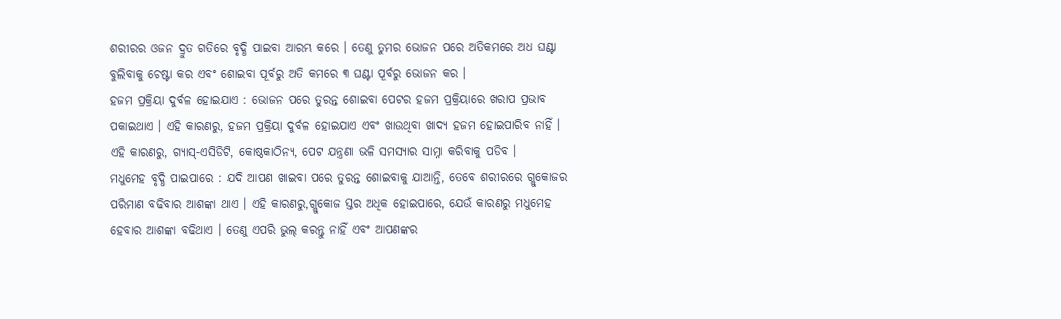ଶରୀରର ଓଜନ ଦ୍ରୁତ ଗତିରେ ବୃଦ୍ଧି ପାଇବା ଆରମ୍ଭ କରେ । ତେଣୁ ତୁମର ଭୋଜନ ପରେ ଅତିକମରେ ଅଧ ଘଣ୍ଟା ବୁଲିବାକୁ ଚେଷ୍ଟା କର ଏବଂ ଶୋଇବା ପୂର୍ବରୁ ଅତି କମରେ ୩ ଘଣ୍ଟା ପୂର୍ବରୁ ଭୋଜନ କର ।
ହଜମ ପ୍ରକ୍ରିୟା ଦୁର୍ବଳ ହୋଇଯାଏ : ଭୋଜନ ପରେ ତୁରନ୍ତ ଶୋଇବା ପେଟର ହଜମ ପ୍ରକ୍ରିୟାରେ ଖରାପ ପ୍ରଭାବ ପକାଇଥାଏ । ଏହି କାରଣରୁ, ହଜମ ପ୍ରକ୍ରିୟା ଦୁର୍ବଳ ହୋଇଯାଏ ଏବଂ ଖାଉଥିବା ଖାଦ୍ୟ ହଜମ ହୋଇପାରିବ ନାହିଁ । ଏହି କାରଣରୁ, ଗ୍ୟାସ୍-ଏସିଡିଟି, କୋଷ୍ଠକାଠିନ୍ୟ, ପେଟ ଯନ୍ତ୍ରଣା ଭଳି ସମସ୍ୟାର ସାମ୍ନା କରିବାକୁ ପଡିବ ।
ମଧୁମେହ ବୃଦ୍ଧି ପାଇପାରେ : ଯଦି ଆପଣ ଖାଇବା ପରେ ତୁରନ୍ତ ଶୋଇବାକୁ ଯାଆନ୍ତି, ତେବେ ଶରୀରରେ ଗ୍ଲୁକୋଜର ପରିମାଣ ବଢିବାର ଆଶଙ୍କା ଥାଏ । ଏହି କାରଣରୁ,ଗ୍ଲୁକୋଜ ସ୍ତର ଅଧିକ ହୋଇପାରେ, ଯେଉଁ କାରଣରୁ ମଧୁମେହ ହେବାର ଆଶଙ୍କା ବଢିଥାଏ । ତେଣୁ ଏପରି ଭୁଲ୍ କରନ୍ତୁ ନାହିଁ ଏବଂ ଆପଣଙ୍କର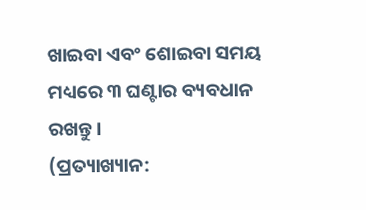ଖାଇବା ଏବଂ ଶୋଇବା ସମୟ ମଧ୍ୟରେ ୩ ଘଣ୍ଟାର ବ୍ୟବଧାନ ରଖନ୍ତୁ ।
(ପ୍ରତ୍ୟାଖ୍ୟାନ: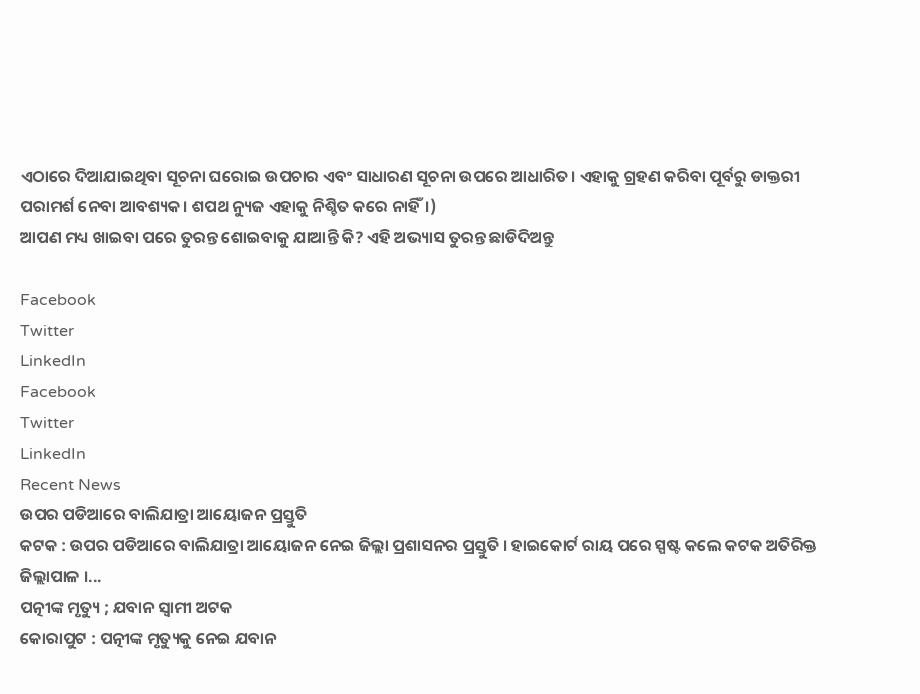ଏଠାରେ ଦିଆଯାଇଥିବା ସୂଚନା ଘରୋଇ ଉପଚାର ଏବଂ ସାଧାରଣ ସୂଚନା ଉପରେ ଆଧାରିତ। ଏହାକୁ ଗ୍ରହଣ କରିବା ପୂର୍ବରୁ ଡାକ୍ତରୀ ପରାମର୍ଶ ନେବା ଆବଶ୍ୟକ। ଶପଥ ନ୍ୟୁଜ ଏହାକୁ ନିଶ୍ଚିତ କରେ ନାହିଁ।)
ଆପଣ ମଧ୍ୟ ଖାଇବା ପରେ ତୁରନ୍ତ ଶୋଇବାକୁ ଯାଆନ୍ତି କି? ଏହି ଅଭ୍ୟାସ ତୁରନ୍ତ ଛାଡିଦିଅନ୍ତୁ

Facebook
Twitter
LinkedIn
Facebook
Twitter
LinkedIn
Recent News
ଉପର ପଡିଆରେ ବାଲିଯାତ୍ରା ଆୟୋଜନ ପ୍ରସ୍ତୁତି
କଟକ : ଉପର ପଡିଆରେ ବାଲିଯାତ୍ରା ଆୟୋଜନ ନେଇ ଜିଲ୍ଲା ପ୍ରଶାସନର ପ୍ରସ୍ତୁତି । ହାଇକୋର୍ଟ ରାୟ ପରେ ସ୍ପଷ୍ଟ କଲେ କଟକ ଅତିରିକ୍ତ ଜିଲ୍ଲାପାଳ ।...
ପତ୍ନୀଙ୍କ ମୃତ୍ୟୁ ; ଯବାନ ସ୍ୱାମୀ ଅଟକ
କୋରାପୁଟ : ପତ୍ନୀଙ୍କ ମୃତ୍ୟୁକୁ ନେଇ ଯବାନ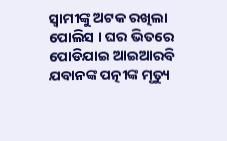ସ୍ୱାମୀଙ୍କୁ ଅଟକ ରଖିଲା ପୋଲିସ । ଘର ଭିତରେ ପୋଡିଯାଇ ଆଇଆରବି ଯବାନଙ୍କ ପତ୍ନୀଙ୍କ ମୃତ୍ୟୁ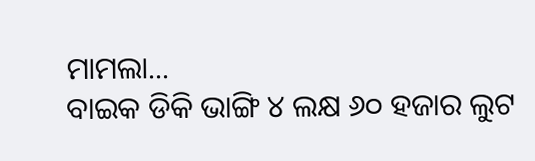ମାମଲା...
ବାଇକ ଡିକି ଭାଙ୍ଗି ୪ ଲକ୍ଷ ୬୦ ହଜାର ଲୁଟ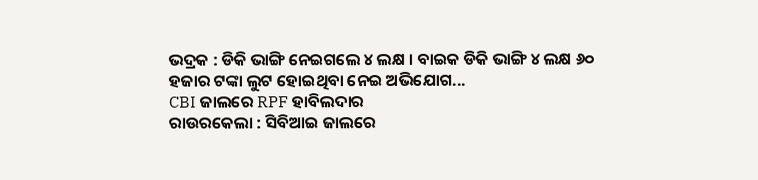ଭଦ୍ରକ : ଡିକି ଭାଙ୍ଗି ନେଇଗଲେ ୪ ଲକ୍ଷ । ବାଇକ ଡିକି ଭାଙ୍ଗି ୪ ଲକ୍ଷ ୬୦ ହଜାର ଟଙ୍କା ଲୁଟ ହୋଇଥିବା ନେଇ ଅଭିଯୋଗ...
CBI ଜାଲରେ RPF ହାବିଲଦାର
ରାଉରକେଲା : ସିବିଆଇ ଜାଲରେ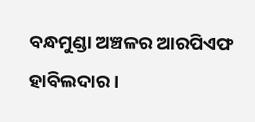ବନ୍ଧମୁଣ୍ଡା ଅଞ୍ଚଳର ଆରପିଏଫ ହାବିଲଦାର ।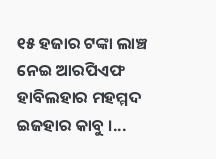୧୫ ହଜାର ଟଙ୍କା ଲାଞ୍ଚ ନେଇ ଆରପିଏଫ ହାବିଲହାର ମହମ୍ମଦ ଇଜହାର କାବୁ ।...